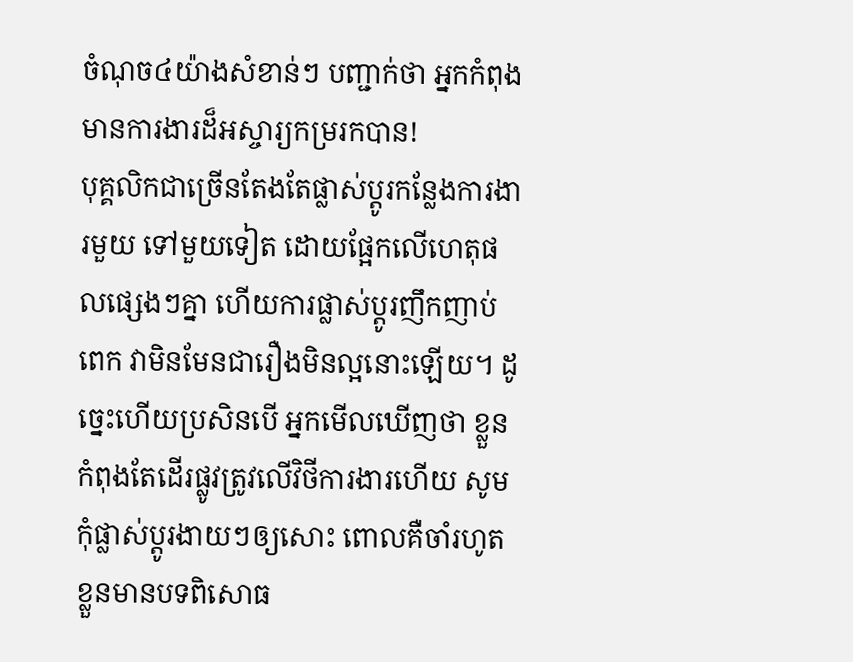ចំណុច៤យ៉ាងសំខាន់ៗ បញ្ជាក់ថា អ្នកកំពុងមានការងារដ៏អស្ចារ្យកម្ររកបាន!
បុគ្គលិកជាច្រើនតែងតែផ្លាស់ប្ដូរកន្លែងការងារមួយ ទៅមួយទៀត ដោយផ្អែកលើហេតុផលផ្សេងៗគ្នា ហើយការផ្លាស់ប្ដូរញឹកញាប់ពេក វាមិនមែនជារឿងមិនល្អនោះឡើយ។ ដូច្នេះហើយប្រសិនបើ អ្នកមើលឃើញថា ខ្លួនកំពុងតែដើរផ្លូវត្រូវលើវិថីការងារហើយ សូមកុំផ្លាស់ប្តូរងាយៗឲ្យសោះ ពោលគឺចាំរហូតខ្លួនមានបទពិសោធ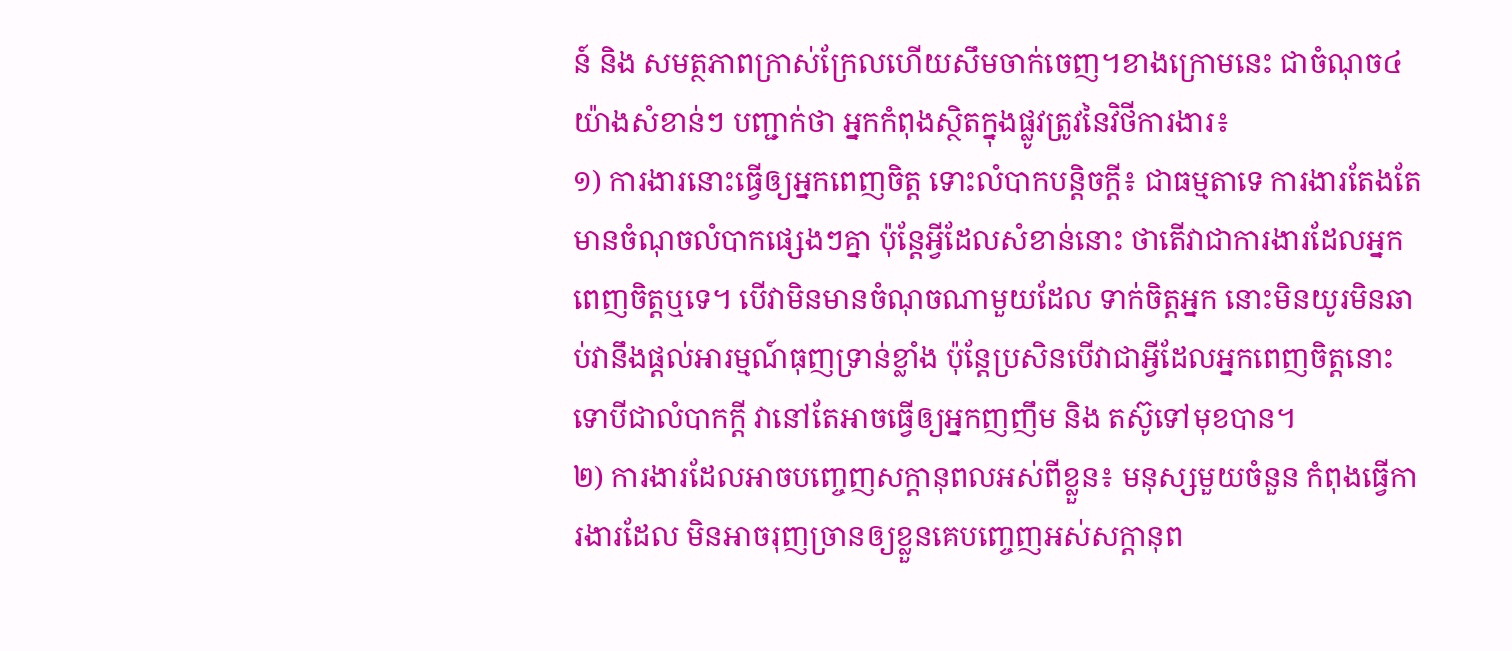ន៍ និង សមត្ថភាពក្រាស់ក្រែលហើយសឹមចាក់ចេញ។ខាងក្រោមនេះ ជាចំណុច៤យ៉ាងសំខាន់ៗ បញ្ជាក់ថា អ្នកកំពុងស្ថិតក្នុងផ្លូវត្រូវនៃវិថីការងារ៖
១) ការងារនោះធ្វើឲ្យអ្នកពេញចិត្ត ទោះលំបាកបន្តិចក្តី៖ ជាធម្មតាទេ ការងារតែងតែមានចំណុចលំបាកផ្សេងៗគ្នា ប៉ុន្តែអ្វីដែលសំខាន់នោះ ថាតើវាជាការងារដែលអ្នកពេញចិត្តឬទេ។ បើវាមិនមានចំណុចណាមួយដែល ទាក់ចិត្តអ្នក នោះមិនយូរមិនឆាប់វានឹងផ្ដល់អារម្មណ៍ធុញទ្រាន់ខ្លាំង ប៉ុន្តែប្រសិនបើវាជាអ្វីដែលអ្នកពេញចិត្តនោះ ទោបីជាលំបាកក្ដី វានៅតែអាចធ្វើឲ្យអ្នកញញឹម និង តស៊ូទៅមុខបាន។
២) ការងារដែលអាចបញ្ចេញសក្ដានុពលអស់ពីខ្លួន៖ មនុស្សមួយចំនួន កំពុងធ្វើការងារដែល មិនអាចរុញច្រានឲ្យខ្លួនគេបញ្ចេញអស់សក្ដានុព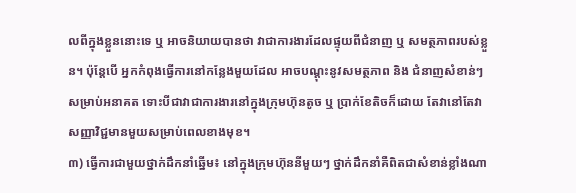លពីក្នុងខ្លួននោះទេ ឬ អាចនិយាយបានថា វាជាការងារដែលផ្ទុយពីជំនាញ ឬ សមត្ថភាពរបស់ខ្លួន។ ប៉ុន្តែបើ អ្នកកំពុងធ្វើការនៅកន្លែងមួយដែល អាចបណ្ដុះនូវសមត្ថភាព និង ជំនាញសំខាន់ៗសម្រាប់អនាគត ទោះបីជាវាជាការងារនៅក្នុងក្រុមហ៊ុនតូច ឬ ប្រាក់ខែតិចក៏ដោយ តែវានៅតែវាសញ្ញាវិជ្ជមានមួយសម្រាប់ពេលខាងមុខ។
៣) ធ្វើការជាមួយថ្នាក់ដឹកនាំឆ្នើម៖ នៅក្នុងក្រុមហ៊ុននីមួយៗ ថ្នាក់ដឹកនាំគឺពិតជាសំខាន់ខ្លាំងណា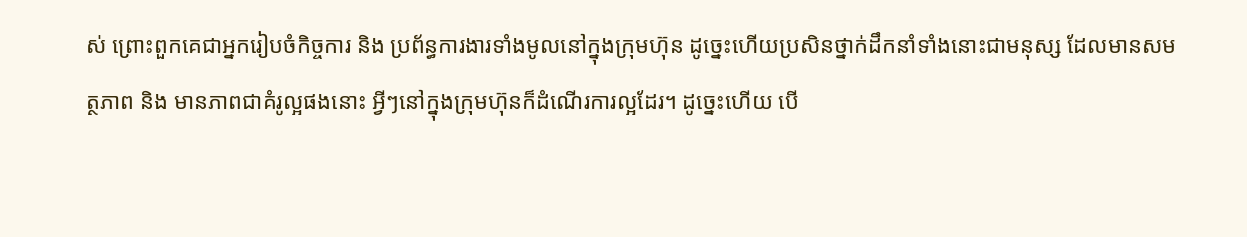ស់ ព្រោះពួកគេជាអ្នករៀបចំកិច្ចការ និង ប្រព័ន្ធការងារទាំងមូលនៅក្នុងក្រុមហ៊ុន ដូច្នេះហើយប្រសិនថ្នាក់ដឹកនាំទាំងនោះជាមនុស្ស ដែលមានសមត្ថភាព និង មានភាពជាគំរូល្អផងនោះ អ្វីៗនៅក្នុងក្រុមហ៊ុនក៏ដំណើរការល្អដែរ។ ដូច្នេះហើយ បើ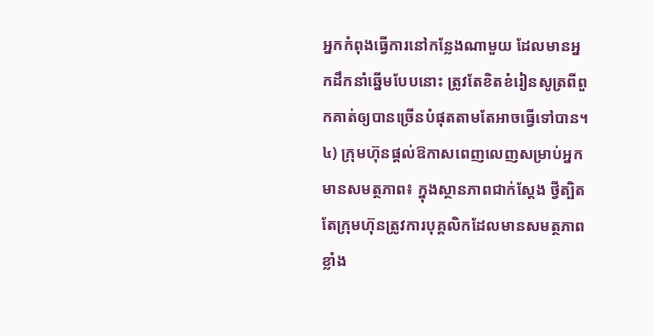អ្នកកំពុងធ្វើការនៅកន្លែងណាមួយ ដែលមានអ្នកដឹកនាំឆ្នើមបែបនោះ ត្រូវតែខិតខំរៀនសូត្រពីពួកគាត់ឲ្យបានច្រើនបំផុតតាមតែអាចធ្វើទៅបាន។
៤) ក្រុមហ៊ុនផ្ដល់ឱកាសពេញលេញសម្រាប់អ្នកមានសមត្ថភាព៖ ក្នុងស្ថានភាពជាក់ស្ដែង ថ្វីត្បិតតែក្រុមហ៊ុនត្រូវការបុគ្គលិកដែលមានសមត្ថភាពខ្លាំង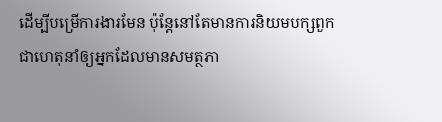ដើម្បីបម្រើការងារមែន ប៉ុន្តែនៅតែមានការនិយមបក្សពួក ជាហេតុនាំឲ្យអ្នកដែលមានសមត្ថភា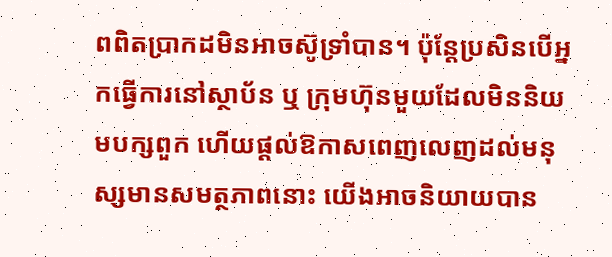ពពិតប្រាកដមិនអាចស៊ូទ្រាំបាន។ ប៉ុន្តែប្រសិនបើអ្នកធ្វើការនៅស្ថាប័ន ឬ ក្រុមហ៊ុនមួយដែលមិននិយមបក្សពួក ហើយផ្ដល់ឱកាសពេញលេញដល់មនុស្សមានសមត្ថភាពនោះ យើងអាចនិយាយបាន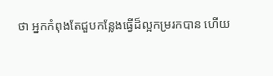ថា អ្នកកំពុងតែជួបកន្លែងធ្វើដ៏ល្អកម្ររកបាន ហើយ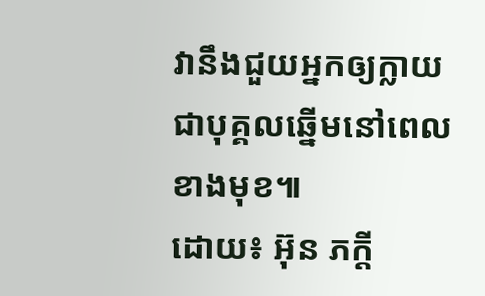វានឹងជួយអ្នកឲ្យក្លាយជាបុគ្គលឆ្នើមនៅពេលខាងមុខ៕
ដោយ៖ អ៊ុន ភក្តី